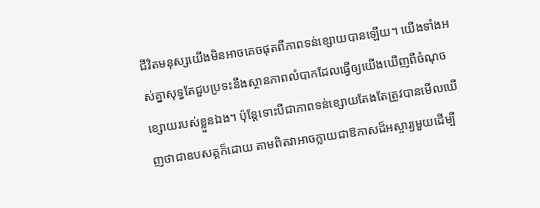ជីវិតមនុស្សយើងមិនអាចគេចផុតពីភាពទន់ខ្សោយបានឡើយ។ យើងទាំងអស់គ្នាសុទ្ធតែជួបប្រទះនឹងស្ថានភាពលំបាកដែលធ្វើឲ្យយើងឃើញពីចំណុចខ្សោយរបស់ខ្លួនឯង។ ប៉ុន្តែទោះបីជាភាពទន់ខ្សោយតែងតែត្រូវបានមើលឃើញថាជាឧបសគ្គក៏ដោយ តាមពិតវាអាចក្លាយជាឱកាសដ៏អស្ចារ្យមួយដើម្បី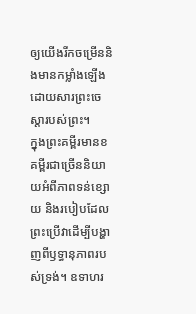ឲ្យយើងរីកចម្រើននិងមានកម្លាំងឡើងដោយសារព្រះចេស្ដារបស់ព្រះ។
ក្នុងព្រះគម្ពីរមានខគម្ពីរជាច្រើននិយាយអំពីភាពទន់ខ្សោយ និងរបៀបដែលព្រះប្រើវាដើម្បីបង្ហាញពីឫទ្ធានុភាពរបស់ទ្រង់។ ឧទាហរ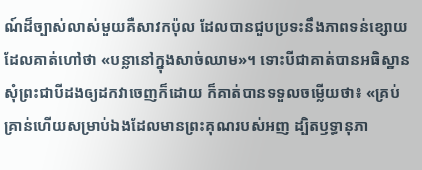ណ៍ដ៏ច្បាស់លាស់មួយគឺសាវកប៉ុល ដែលបានជួបប្រទះនឹងភាពទន់ខ្សោយដែលគាត់ហៅថា «បន្លានៅក្នុងសាច់ឈាម»។ ទោះបីជាគាត់បានអធិស្ឋានសុំព្រះជាបីដងឲ្យដកវាចេញក៏ដោយ ក៏គាត់បានទទួលចម្លើយថា៖ «គ្រប់គ្រាន់ហើយសម្រាប់ឯងដែលមានព្រះគុណរបស់អញ ដ្បិតឫទ្ធានុភា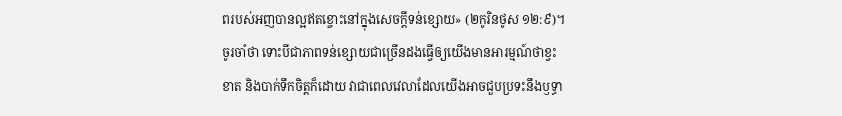ពរបស់អញបានល្អឥតខ្ចោះនៅក្នុងសេចក្ដីទន់ខ្សោយ» (២កូរិនថូស ១២:៩)។
ចូរចាំថា ទោះបីជាភាពទន់ខ្សោយជាច្រើនដងធ្វើឲ្យយើងមានអារម្មណ៍ថាខ្វះខាត និងបាក់ទឹកចិត្តក៏ដោយ វាជាពេលវេលាដែលយើងអាចជួបប្រទះនឹងឫទ្ធា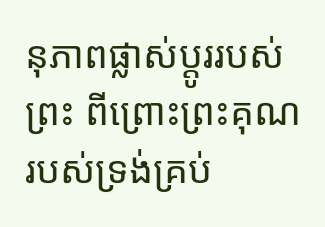នុភាពផ្លាស់ប្ដូររបស់ព្រះ ពីព្រោះព្រះគុណរបស់ទ្រង់គ្រប់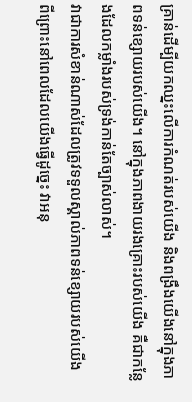គ្រាន់ដើម្បីយកឈ្នះលើការកំណត់របស់យើង និងពង្រឹងយើងនៅក្នុងភាពទន់ខ្សោយរបស់យើង។ នៅក្នុងភាពងាយរងគ្រោះរបស់យើង គឺជាកន្លែងដែលកម្លាំងរបស់ទ្រង់កាន់តែច្បាស់លាស់។
វាជាការសំខាន់ណាស់ដែលត្រូវទទួលស្គាល់ភាពទន់ខ្សោយរបស់យើង ពីព្រោះនៅពេលដែលយើងធ្វើដូច្នេះ វាអនុ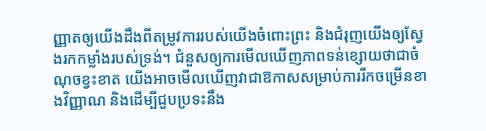ញ្ញាតឲ្យយើងដឹងពីតម្រូវការរបស់យើងចំពោះព្រះ និងជំរុញយើងឲ្យស្វែងរកកម្លាំងរបស់ទ្រង់។ ជំនួសឲ្យការមើលឃើញភាពទន់ខ្សោយថាជាចំណុចខ្វះខាត យើងអាចមើលឃើញវាជាឱកាសសម្រាប់ការរីកចម្រើនខាងវិញ្ញាណ និងដើម្បីជួបប្រទះនឹង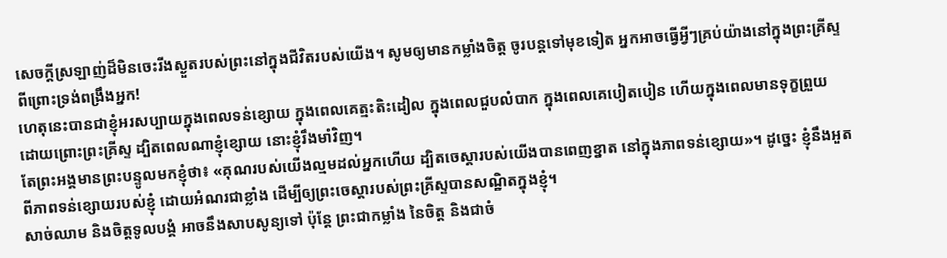សេចក្ដីស្រឡាញ់ដ៏មិនចេះរីងស្ងួតរបស់ព្រះនៅក្នុងជីវិតរបស់យើង។ សូមឲ្យមានកម្លាំងចិត្ត ចូរបន្តទៅមុខទៀត អ្នកអាចធ្វើអ្វីៗគ្រប់យ៉ាងនៅក្នុងព្រះគ្រីស្ទ ពីព្រោះទ្រង់ពង្រឹងអ្នក!
ហេតុនេះបានជាខ្ញុំអរសប្បាយក្នុងពេលទន់ខ្សោយ ក្នុងពេលគេត្មះតិះដៀល ក្នុងពេលជួបលំបាក ក្នុងពេលគេបៀតបៀន ហើយក្នុងពេលមានទុក្ខព្រួយ ដោយព្រោះព្រះគ្រីស្ទ ដ្បិតពេលណាខ្ញុំខ្សោយ នោះខ្ញុំរឹងមាំវិញ។
តែព្រះអង្គមានព្រះបន្ទូលមកខ្ញុំថា៖ «គុណរបស់យើងល្មមដល់អ្នកហើយ ដ្បិតចេស្ដារបស់យើងបានពេញខ្នាត នៅក្នុងភាពទន់ខ្សោយ»។ ដូច្នេះ ខ្ញុំនឹងអួតពីភាពទន់ខ្សោយរបស់ខ្ញុំ ដោយអំណរជាខ្លាំង ដើម្បីឲ្យព្រះចេស្តារបស់ព្រះគ្រីស្ទបានសណ្ឋិតក្នុងខ្ញុំ។
សាច់ឈាម និងចិត្តទូលបង្គំ អាចនឹងសាបសូន្យទៅ ប៉ុន្តែ ព្រះជាកម្លាំង នៃចិត្ត និងជាចំ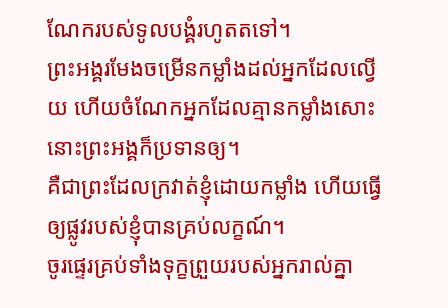ណែករបស់ទូលបង្គំរហូតតទៅ។
ព្រះអង្គរមែងចម្រើនកម្លាំងដល់អ្នកដែលល្វើយ ហើយចំណែកអ្នកដែលគ្មានកម្លាំងសោះ នោះព្រះអង្គក៏ប្រទានឲ្យ។
គឺជាព្រះដែលក្រវាត់ខ្ញុំដោយកម្លាំង ហើយធ្វើឲ្យផ្លូវរបស់ខ្ញុំបានគ្រប់លក្ខណ៍។
ចូរផ្ទេរគ្រប់ទាំងទុក្ខព្រួយរបស់អ្នករាល់គ្នា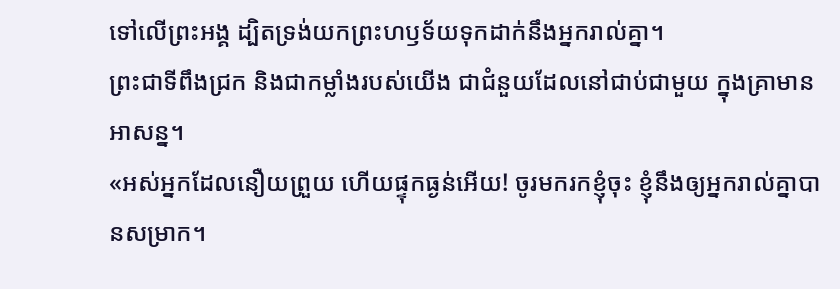ទៅលើព្រះអង្គ ដ្បិតទ្រង់យកព្រះហឫទ័យទុកដាក់នឹងអ្នករាល់គ្នា។
ព្រះជាទីពឹងជ្រក និងជាកម្លាំងរបស់យើង ជាជំនួយដែលនៅជាប់ជាមួយ ក្នុងគ្រាមានអាសន្ន។
«អស់អ្នកដែលនឿយព្រួយ ហើយផ្ទុកធ្ងន់អើយ! ចូរមករកខ្ញុំចុះ ខ្ញុំនឹងឲ្យអ្នករាល់គ្នាបានសម្រាក។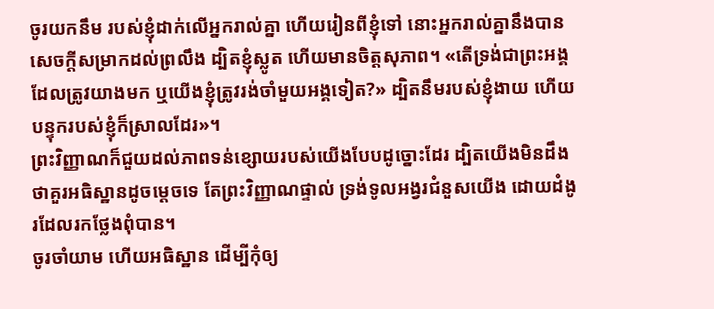ចូរយកនឹម របស់ខ្ញុំដាក់លើអ្នករាល់គ្នា ហើយរៀនពីខ្ញុំទៅ នោះអ្នករាល់គ្នានឹងបានសេចក្តីសម្រាកដល់ព្រលឹង ដ្បិតខ្ញុំស្លូត ហើយមានចិត្តសុភាព។ «តើទ្រង់ជាព្រះអង្គដែលត្រូវយាងមក ឬយើងខ្ញុំត្រូវរង់ចាំមួយអង្គទៀត?» ដ្បិតនឹមរបស់ខ្ញុំងាយ ហើយបន្ទុករបស់ខ្ញុំក៏ស្រាលដែរ»។
ព្រះវិញ្ញាណក៏ជួយដល់ភាពទន់ខ្សោយរបស់យើងបែបដូច្នោះដែរ ដ្បិតយើងមិនដឹងថាគួរអធិស្ឋានដូចម្តេចទេ តែព្រះវិញ្ញាណផ្ទាល់ ទ្រង់ទូលអង្វរជំនួសយើង ដោយដំងូរដែលរកថ្លែងពុំបាន។
ចូរចាំយាម ហើយអធិស្ឋាន ដើម្បីកុំឲ្យ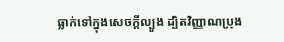ធ្លាក់ទៅក្នុងសេចក្តីល្បួង ដ្បិតវិញ្ញាណប្រុង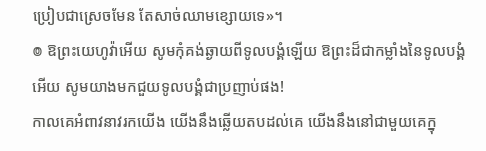ប្រៀបជាស្រេចមែន តែសាច់ឈាមខ្សោយទេ»។
៙ ឱព្រះយេហូវ៉ាអើយ សូមកុំគង់ឆ្ងាយពីទូលបង្គំឡើយ ឱព្រះដ៏ជាកម្លាំងនៃទូលបង្គំអើយ សូមយាងមកជួយទូលបង្គំជាប្រញាប់ផង!
កាលគេអំពាវនាវរកយើង យើងនឹងឆ្លើយតបដល់គេ យើងនឹងនៅជាមួយគេក្នុ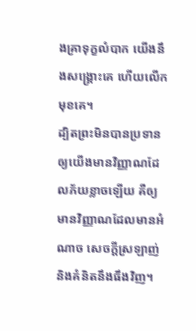ងគ្រាទុក្ខលំបាក យើងនឹងសង្គ្រោះគេ ហើយលើកមុខគេ។
ដ្បិតព្រះមិនបានប្រទានឲ្យយើងមានវិញ្ញាណដែលភ័យខ្លាចឡើយ គឺឲ្យមានវិញ្ញាណដែលមានអំណាច សេចក្ដីស្រឡាញ់ និងគំនិតនឹងធឹងវិញ។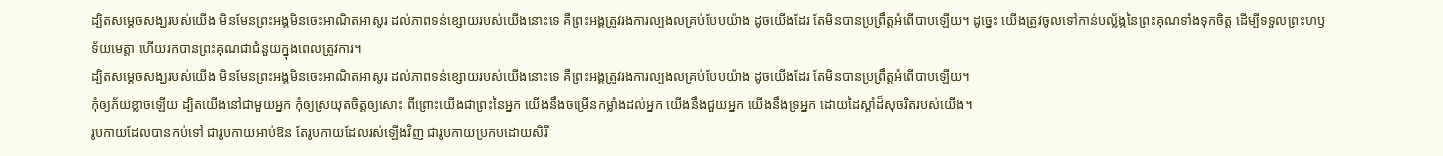ដ្បិតសម្តេចសង្ឃរបស់យើង មិនមែនព្រះអង្គមិនចេះអាណិតអាសូរ ដល់ភាពទន់ខ្សោយរបស់យើងនោះទេ គឺព្រះអង្គត្រូវរងការល្បងលគ្រប់បែបយ៉ាង ដូចយើងដែរ តែមិនបានប្រព្រឹត្តអំពើបាបឡើយ។ ដូច្នេះ យើងត្រូវចូលទៅកាន់បល្ល័ង្កនៃព្រះគុណទាំងទុកចិត្ត ដើម្បីទទួលព្រះហឫទ័យមេត្តា ហើយរកបានព្រះគុណជាជំនួយក្នុងពេលត្រូវការ។
ដ្បិតសម្តេចសង្ឃរបស់យើង មិនមែនព្រះអង្គមិនចេះអាណិតអាសូរ ដល់ភាពទន់ខ្សោយរបស់យើងនោះទេ គឺព្រះអង្គត្រូវរងការល្បងលគ្រប់បែបយ៉ាង ដូចយើងដែរ តែមិនបានប្រព្រឹត្តអំពើបាបឡើយ។
កុំឲ្យភ័យខ្លាចឡើយ ដ្បិតយើងនៅជាមួយអ្នក កុំឲ្យស្រយុតចិត្តឲ្យសោះ ពីព្រោះយើងជាព្រះនៃអ្នក យើងនឹងចម្រើនកម្លាំងដល់អ្នក យើងនឹងជួយអ្នក យើងនឹងទ្រអ្នក ដោយដៃស្តាំដ៏សុចរិតរបស់យើង។
រូបកាយដែលបានកប់ទៅ ជារូបកាយអាប់ឱន តែរូបកាយដែលរស់ឡើងវិញ ជារូបកាយប្រកបដោយសិរី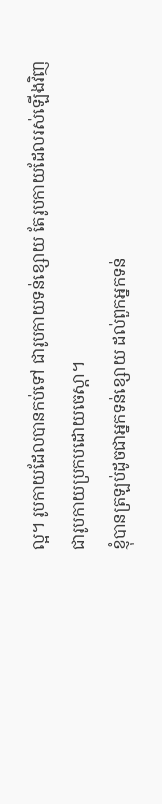ល្អ។ រូបកាយដែលបានកប់ទៅ ជារូបកាយទន់ខ្សោយ តែរូបកាយដែលរស់ឡើងវិញ ជារូបកាយប្រកបដោយចេស្តា។
ខ្ញុំបានត្រឡប់ដូចជាអ្នកទន់ខ្សោយ ដល់ពួកអ្នកទន់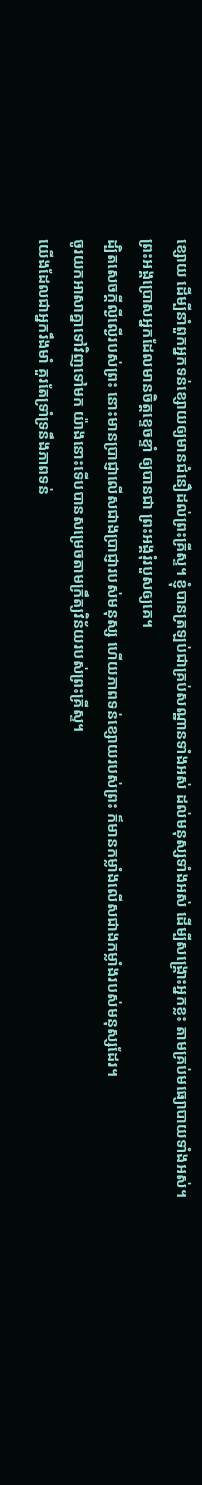ខ្សោយ ដើម្បីនាំពួកអ្នកទន់ខ្សោយឲ្យមានជំនឿដល់ព្រះគ្រីស្ទ។ ខ្ញុំបានត្រឡប់ជាគ្រប់សណ្ឋានទាំងអស់ ដល់មនុស្សទាំងអស់ ដើម្បីសង្គ្រោះអ្នកខ្លះ តាមគ្រប់មធ្យោបាយទាំងអស់។
ព្រះអង្គប្រោសអ្នកដែលមានចិត្តខ្ទេចខ្ទាំ ឲ្យបានជា ព្រះអង្គរុំរបួសឲ្យគេ។
ដ្បិតសេចក្តីល្ងីល្ងើរបស់ព្រះ នោះមានប្រាជ្ញាលើសជាងប្រាជ្ញារបស់មនុស្ស ហើយភាពទន់ខ្សោយរបស់ព្រះ ក៏មានកម្លាំងលើសជាងកម្លាំងរបស់មនុស្សដែរ។
ចូរយកអាសាគ្នាទៅវិញទៅមក យ៉ាងនោះទើបបានសម្រេចតាមក្រឹត្យវិន័យរបស់ព្រះគ្រីស្ទ។
យើងដែលជាអ្នករឹងមាំ គួរតែទ្រាំទ្រនឹងភាពទន់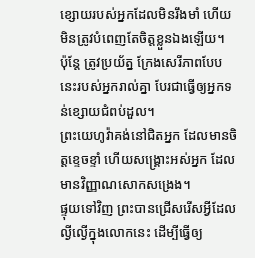ខ្សោយរបស់អ្នកដែលមិនរឹងមាំ ហើយមិនត្រូវបំពេញតែចិត្តខ្លួនឯងឡើយ។
ប៉ុន្តែ ត្រូវប្រយ័ត្ន ក្រែងសេរីភាពបែបនេះរបស់អ្នករាល់គ្នា បែរជាធ្វើឲ្យអ្នកទន់ខ្សោយជំពប់ដួល។
ព្រះយេហូវ៉ាគង់នៅជិតអ្នក ដែលមានចិត្តខ្ទេចខ្ទាំ ហើយសង្គ្រោះអស់អ្នក ដែលមានវិញ្ញាណសោកសង្រេង។
ផ្ទុយទៅវិញ ព្រះបានជ្រើសរើសអ្វីដែលល្ងីល្ងើក្នុងលោកនេះ ដើម្បីធ្វើឲ្យ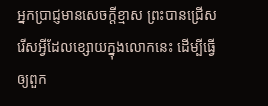អ្នកប្រាជ្ញមានសេចក្តីខ្មាស ព្រះបានជ្រើសរើសអ្វីដែលខ្សោយក្នុងលោកនេះ ដើម្បីធ្វើឲ្យពួក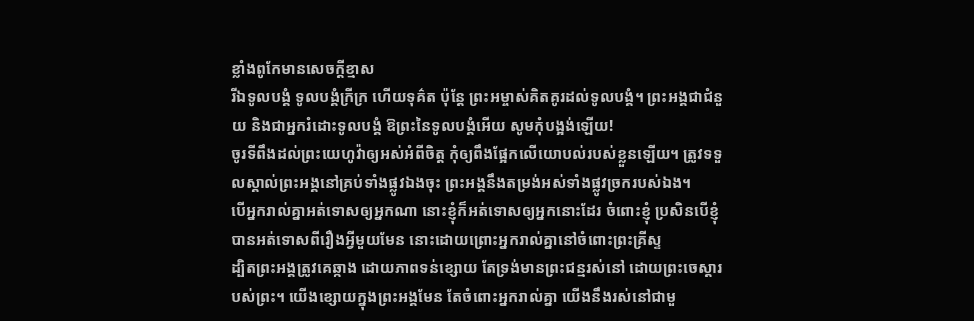ខ្លាំងពូកែមានសេចក្តីខ្មាស
រីឯទូលបង្គំ ទូលបង្គំក្រីក្រ ហើយទុគ៌ត ប៉ុន្តែ ព្រះអម្ចាស់គិតគូរដល់ទូលបង្គំ។ ព្រះអង្គជាជំនួយ និងជាអ្នករំដោះទូលបង្គំ ឱព្រះនៃទូលបង្គំអើយ សូមកុំបង្អង់ឡើយ!
ចូរទីពឹងដល់ព្រះយេហូវ៉ាឲ្យអស់អំពីចិត្ត កុំឲ្យពឹងផ្អែកលើយោបល់របស់ខ្លួនឡើយ។ ត្រូវទទួលស្គាល់ព្រះអង្គនៅគ្រប់ទាំងផ្លូវឯងចុះ ព្រះអង្គនឹងតម្រង់អស់ទាំងផ្លូវច្រករបស់ឯង។
បើអ្នករាល់គ្នាអត់ទោសឲ្យអ្នកណា នោះខ្ញុំក៏អត់ទោសឲ្យអ្នកនោះដែរ ចំពោះខ្ញុំ ប្រសិនបើខ្ញុំបានអត់ទោសពីរឿងអ្វីមួយមែន នោះដោយព្រោះអ្នករាល់គ្នានៅចំពោះព្រះគ្រីស្ទ
ដ្បិតព្រះអង្គត្រូវគេឆ្កាង ដោយភាពទន់ខ្សោយ តែទ្រង់មានព្រះជន្មរស់នៅ ដោយព្រះចេស្តារបស់ព្រះ។ យើងខ្សោយក្នុងព្រះអង្គមែន តែចំពោះអ្នករាល់គ្នា យើងនឹងរស់នៅជាមួ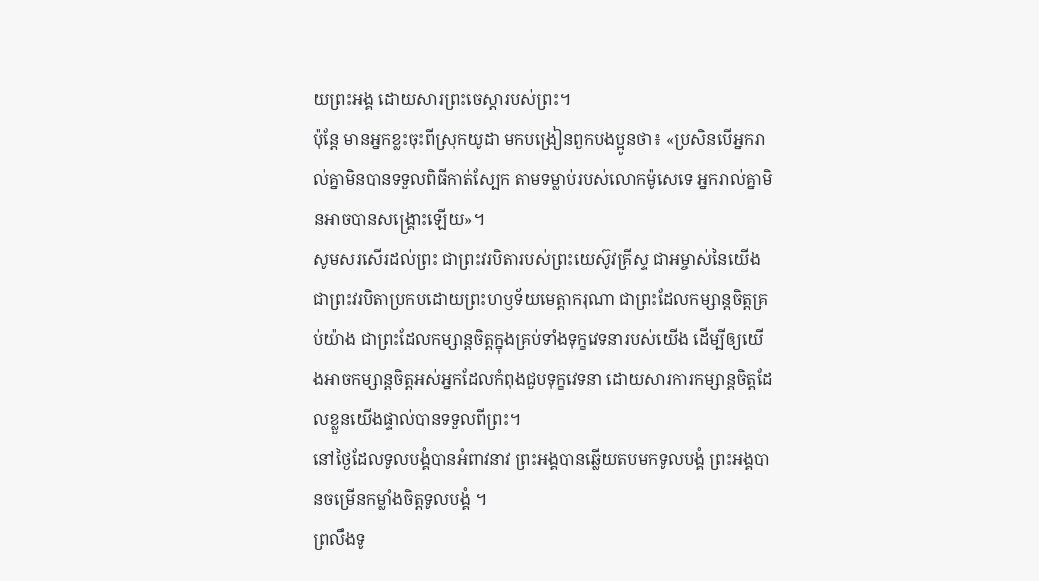យព្រះអង្គ ដោយសារព្រះចេស្តារបស់ព្រះ។
ប៉ុន្ដែ មានអ្នកខ្លះចុះពីស្រុកយូដា មកបង្រៀនពួកបងប្អូនថា៖ «ប្រសិនបើអ្នករាល់គ្នាមិនបានទទួលពិធីកាត់ស្បែក តាមទម្លាប់របស់លោកម៉ូសេទេ អ្នករាល់គ្នាមិនអាចបានសង្គ្រោះឡើយ»។
សូមសរសើរដល់ព្រះ ជាព្រះវរបិតារបស់ព្រះយេស៊ូវគ្រីស្ទ ជាអម្ចាស់នៃយើង ជាព្រះវរបិតាប្រកបដោយព្រះហឫទ័យមេត្ដាករុណា ជាព្រះដែលកម្សាន្តចិត្តគ្រប់យ៉ាង ជាព្រះដែលកម្សាន្តចិត្តក្នុងគ្រប់ទាំងទុក្ខវេទនារបស់យើង ដើម្បីឲ្យយើងអាចកម្សាន្តចិត្តអស់អ្នកដែលកំពុងជួបទុក្ខវេទនា ដោយសារការកម្សាន្តចិត្តដែលខ្លួនយើងផ្ទាល់បានទទួលពីព្រះ។
នៅថ្ងៃដែលទូលបង្គំបានអំពាវនាវ ព្រះអង្គបានឆ្លើយតបមកទូលបង្គំ ព្រះអង្គបានចម្រើនកម្លាំងចិត្តទូលបង្គំ ។
ព្រលឹងទូ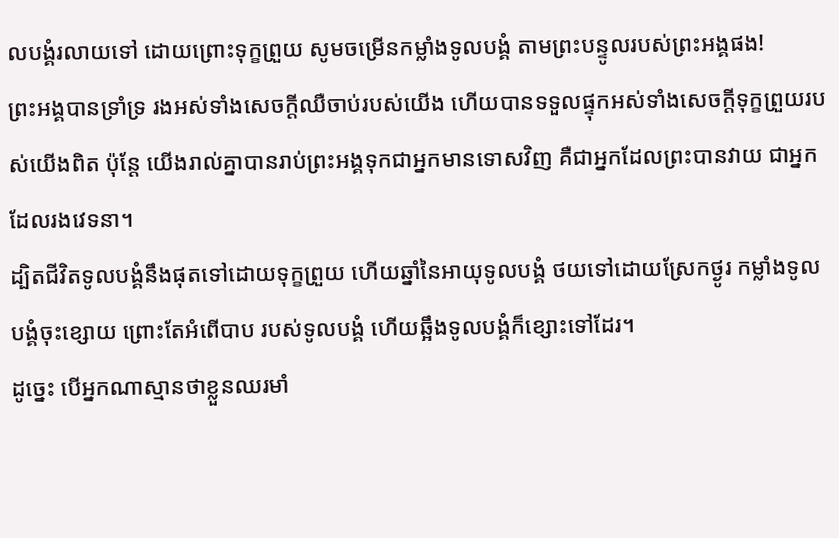លបង្គំរលាយទៅ ដោយព្រោះទុក្ខព្រួយ សូមចម្រើនកម្លាំងទូលបង្គំ តាមព្រះបន្ទូលរបស់ព្រះអង្គផង!
ព្រះអង្គបានទ្រាំទ្រ រងអស់ទាំងសេចក្ដីឈឺចាប់របស់យើង ហើយបានទទួលផ្ទុកអស់ទាំងសេចក្ដីទុក្ខព្រួយរបស់យើងពិត ប៉ុន្តែ យើងរាល់គ្នាបានរាប់ព្រះអង្គទុកជាអ្នកមានទោសវិញ គឺជាអ្នកដែលព្រះបានវាយ ជាអ្នកដែលរងវេទនា។
ដ្បិតជីវិតទូលបង្គំនឹងផុតទៅដោយទុក្ខព្រួយ ហើយឆ្នាំនៃអាយុទូលបង្គំ ថយទៅដោយស្រែកថ្ងូរ កម្លាំងទូលបង្គំចុះខ្សោយ ព្រោះតែអំពើបាប របស់ទូលបង្គំ ហើយឆ្អឹងទូលបង្គំក៏ខ្សោះទៅដែរ។
ដូច្នេះ បើអ្នកណាស្មានថាខ្លួនឈរមាំ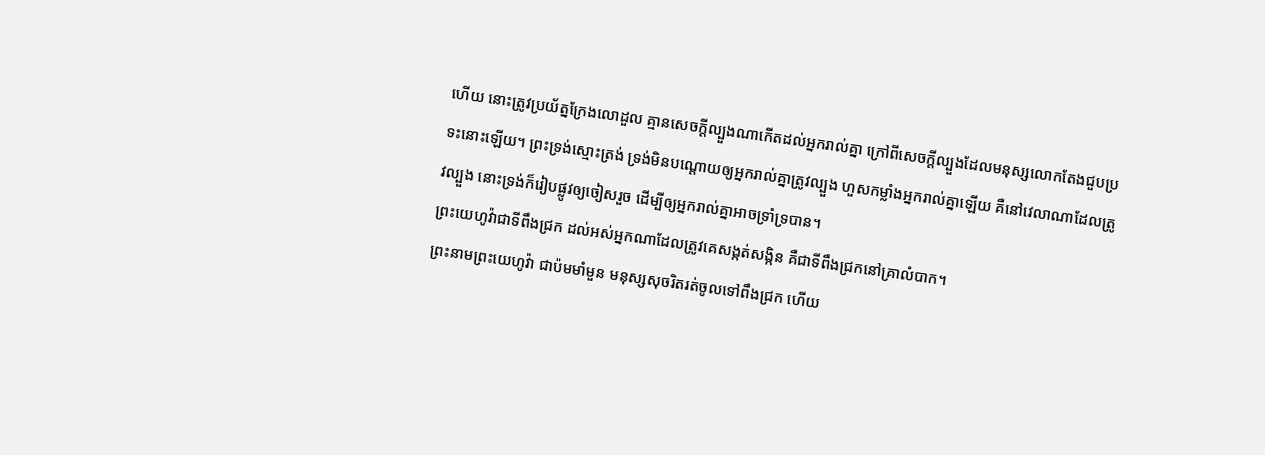ហើយ នោះត្រូវប្រយ័ត្នក្រែងលោដួល គ្មានសេចក្តីល្បួងណាកើតដល់អ្នករាល់គ្នា ក្រៅពីសេចក្តីល្បួងដែលមនុស្សលោកតែងជួបប្រទះនោះឡើយ។ ព្រះទ្រង់ស្មោះត្រង់ ទ្រង់មិនបណ្ដោយឲ្យអ្នករាល់គ្នាត្រូវល្បួង ហួសកម្លាំងអ្នករាល់គ្នាឡើយ គឺនៅវេលាណាដែលត្រូវល្បួង នោះទ្រង់ក៏រៀបផ្លូវឲ្យចៀសរួច ដើម្បីឲ្យអ្នករាល់គ្នាអាចទ្រាំទ្របាន។
ព្រះយេហូវ៉ាជាទីពឹងជ្រក ដល់អស់អ្នកណាដែលត្រូវគេសង្កត់សង្កិន គឺជាទីពឹងជ្រកនៅគ្រាលំបាក។
ព្រះនាមព្រះយេហូវ៉ា ជាប៉មមាំមួន មនុស្សសុចរិតរត់ចូលទៅពឹងជ្រក ហើយ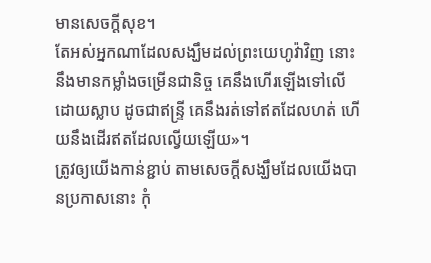មានសេចក្ដីសុខ។
តែអស់អ្នកណាដែលសង្ឃឹមដល់ព្រះយេហូវ៉ាវិញ នោះនឹងមានកម្លាំងចម្រើនជានិច្ច គេនឹងហើរឡើងទៅលើ ដោយស្លាប ដូចជាឥន្ទ្រី គេនឹងរត់ទៅឥតដែលហត់ ហើយនឹងដើរឥតដែលល្វើយឡើយ»។
ត្រូវឲ្យយើងកាន់ខ្ជាប់ តាមសេចក្តីសង្ឃឹមដែលយើងបានប្រកាសនោះ កុំ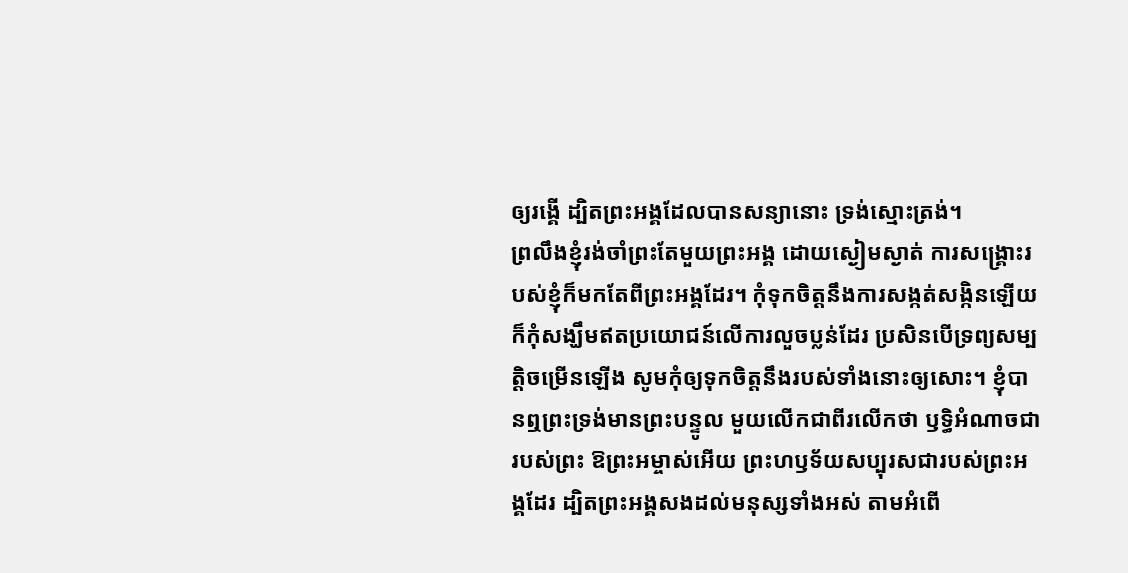ឲ្យរង្គើ ដ្បិតព្រះអង្គដែលបានសន្យានោះ ទ្រង់ស្មោះត្រង់។
ព្រលឹងខ្ញុំរង់ចាំព្រះតែមួយព្រះអង្គ ដោយស្ងៀមស្ងាត់ ការសង្គ្រោះរបស់ខ្ញុំក៏មកតែពីព្រះអង្គដែរ។ កុំទុកចិត្តនឹងការសង្កត់សង្កិនឡើយ ក៏កុំសង្ឃឹមឥតប្រយោជន៍លើការលួចប្លន់ដែរ ប្រសិនបើទ្រព្យសម្បត្តិចម្រើនឡើង សូមកុំឲ្យទុកចិត្តនឹងរបស់ទាំងនោះឲ្យសោះ។ ខ្ញុំបានឮព្រះទ្រង់មានព្រះបន្ទូល មួយលើកជាពីរលើកថា ឫទ្ធិអំណាចជារបស់ព្រះ ឱព្រះអម្ចាស់អើយ ព្រះហឫទ័យសប្បុរសជារបស់ព្រះអង្គដែរ ដ្បិតព្រះអង្គសងដល់មនុស្សទាំងអស់ តាមអំពើ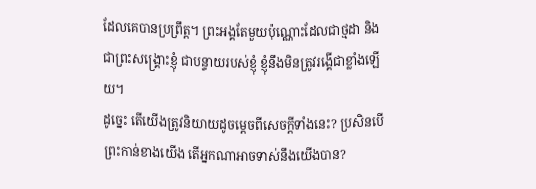ដែលគេបានប្រព្រឹត្ត។ ព្រះអង្គតែមួយប៉ុណ្ណោះដែលជាថ្មដា និងជាព្រះសង្គ្រោះខ្ញុំ ជាបន្ទាយរបស់ខ្ញុំ ខ្ញុំនឹងមិនត្រូវរង្គើជាខ្លាំងឡើយ។
ដូច្នេះ តើយើងត្រូវនិយាយដូចម្តេចពីសេចក្តីទាំងនេះ? ប្រសិនបើព្រះកាន់ខាងយើង តើអ្នកណាអាចទាស់នឹងយើងបាន?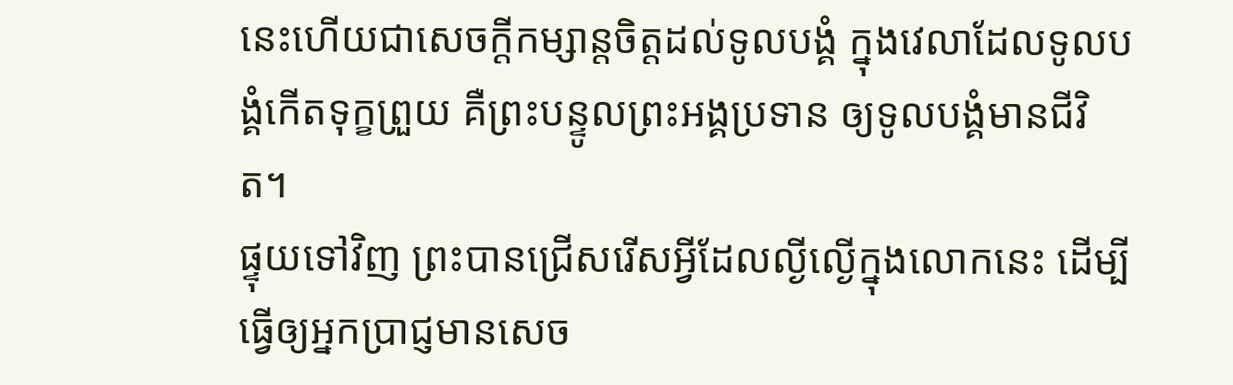នេះហើយជាសេចក្ដីកម្សាន្តចិត្តដល់ទូលបង្គំ ក្នុងវេលាដែលទូលបង្គំកើតទុក្ខព្រួយ គឺព្រះបន្ទូលព្រះអង្គប្រទាន ឲ្យទូលបង្គំមានជីវិត។
ផ្ទុយទៅវិញ ព្រះបានជ្រើសរើសអ្វីដែលល្ងីល្ងើក្នុងលោកនេះ ដើម្បីធ្វើឲ្យអ្នកប្រាជ្ញមានសេច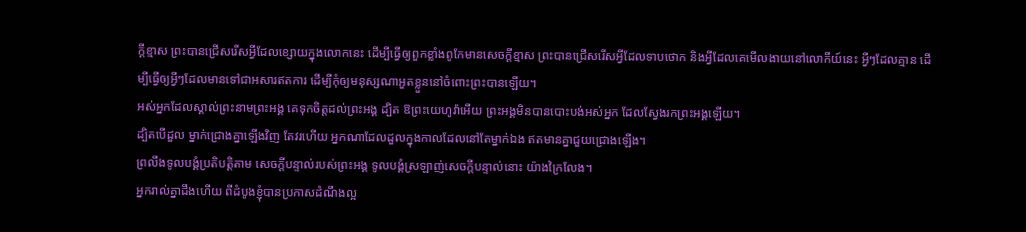ក្តីខ្មាស ព្រះបានជ្រើសរើសអ្វីដែលខ្សោយក្នុងលោកនេះ ដើម្បីធ្វើឲ្យពួកខ្លាំងពូកែមានសេចក្តីខ្មាស ព្រះបានជ្រើសរើសអ្វីដែលទាបថោក និងអ្វីដែលគេមើលងាយនៅលោកីយ៍នេះ អ្វីៗដែលគ្មាន ដើម្បីធ្វើឲ្យអ្វីៗដែលមានទៅជាអសារឥតការ ដើម្បីកុំឲ្យមនុស្សណាអួតខ្លួននៅចំពោះព្រះបានឡើយ។
អស់អ្នកដែលស្គាល់ព្រះនាមព្រះអង្គ គេទុកចិត្តដល់ព្រះអង្គ ដ្បិត ឱព្រះយេហូវ៉ាអើយ ព្រះអង្គមិនបានបោះបង់អស់អ្នក ដែលស្វែងរកព្រះអង្គឡើយ។
ដ្បិតបើដួល ម្នាក់ជ្រោងគ្នាឡើងវិញ តែវរហើយ អ្នកណាដែលដួលក្នុងកាលដែលនៅតែម្នាក់ឯង ឥតមានគ្នាជួយជ្រោងឡើង។
ព្រលឹងទូលបង្គំប្រតិបត្តិតាម សេចក្ដីបន្ទាល់របស់ព្រះអង្គ ទូលបង្គំស្រឡាញ់សេចក្ដីបន្ទាល់នោះ យ៉ាងក្រៃលែង។
អ្នករាល់គ្នាដឹងហើយ ពីដំបូងខ្ញុំបានប្រកាសដំណឹងល្អ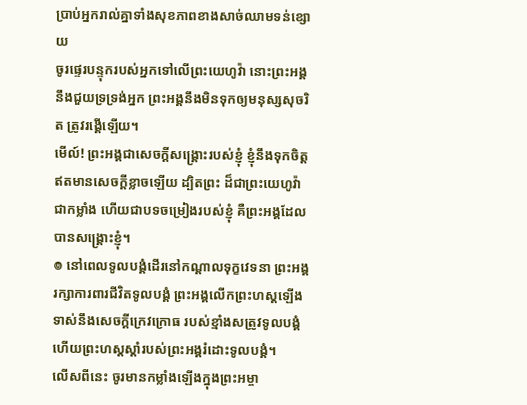ប្រាប់អ្នករាល់គ្នាទាំងសុខភាពខាងសាច់ឈាមទន់ខ្សោយ
ចូរផ្ទេរបន្ទុករបស់អ្នកទៅលើព្រះយេហូវ៉ា នោះព្រះអង្គនឹងជួយទ្រទ្រង់អ្នក ព្រះអង្គនឹងមិនទុកឲ្យមនុស្សសុចរិត ត្រូវរង្គើឡើយ។
មើល៍! ព្រះអង្គជាសេចក្ដីសង្គ្រោះរបស់ខ្ញុំ ខ្ញុំនឹងទុកចិត្តឥតមានសេចក្ដីខ្លាចឡើយ ដ្បិតព្រះ ដ៏ជាព្រះយេហូវ៉ា ជាកម្លាំង ហើយជាបទចម្រៀងរបស់ខ្ញុំ គឺព្រះអង្គដែលបានសង្គ្រោះខ្ញុំ។
៙ នៅពេលទូលបង្គំដើរនៅកណ្ដាលទុក្ខវេទនា ព្រះអង្គរក្សាការពារជីវិតទូលបង្គំ ព្រះអង្គលើកព្រះហស្តឡើង ទាស់នឹងសេចក្ដីក្រេវក្រោធ របស់ខ្មាំងសត្រូវទូលបង្គំ ហើយព្រះហស្តស្តាំរបស់ព្រះអង្គរំដោះទូលបង្គំ។
លើសពីនេះ ចូរមានកម្លាំងឡើងក្នុងព្រះអម្ចា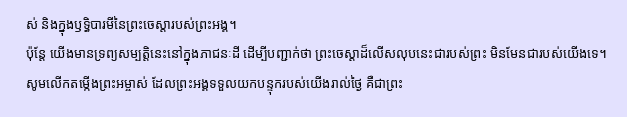ស់ និងក្នុងឫទ្ធិបារមីនៃព្រះចេស្តារបស់ព្រះអង្គ។
ប៉ុន្ដែ យើងមានទ្រព្យសម្បត្តិនេះនៅក្នុងភាជនៈដី ដើម្បីបញ្ជាក់ថា ព្រះចេស្ដាដ៏លើសលុបនេះជារបស់ព្រះ មិនមែនជារបស់យើងទេ។
សូមលើកតម្កើងព្រះអម្ចាស់ ដែលព្រះអង្គទទួលយកបន្ទុករបស់យើងរាល់ថ្ងៃ គឺជាព្រះ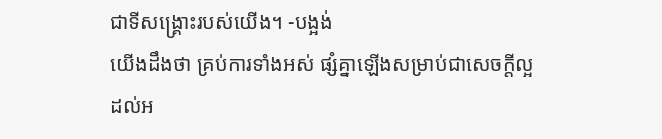ជាទីសង្គ្រោះរបស់យើង។ -បង្អង់
យើងដឹងថា គ្រប់ការទាំងអស់ ផ្សំគ្នាឡើងសម្រាប់ជាសេចក្តីល្អ ដល់អ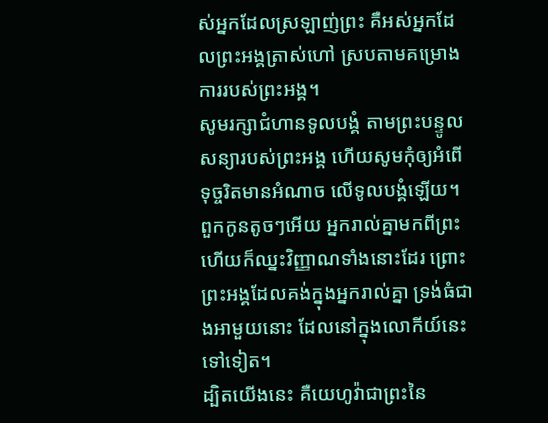ស់អ្នកដែលស្រឡាញ់ព្រះ គឺអស់អ្នកដែលព្រះអង្គត្រាស់ហៅ ស្របតាមគម្រោងការរបស់ព្រះអង្គ។
សូមរក្សាជំហានទូលបង្គំ តាមព្រះបន្ទូលសន្យារបស់ព្រះអង្គ ហើយសូមកុំឲ្យអំពើទុច្ចរិតមានអំណាច លើទូលបង្គំឡើយ។
ពួកកូនតូចៗអើយ អ្នករាល់គ្នាមកពីព្រះ ហើយក៏ឈ្នះវិញ្ញាណទាំងនោះដែរ ព្រោះព្រះអង្គដែលគង់ក្នុងអ្នករាល់គ្នា ទ្រង់ធំជាងអាមួយនោះ ដែលនៅក្នុងលោកីយ៍នេះទៅទៀត។
ដ្បិតយើងនេះ គឺយេហូវ៉ាជាព្រះនៃ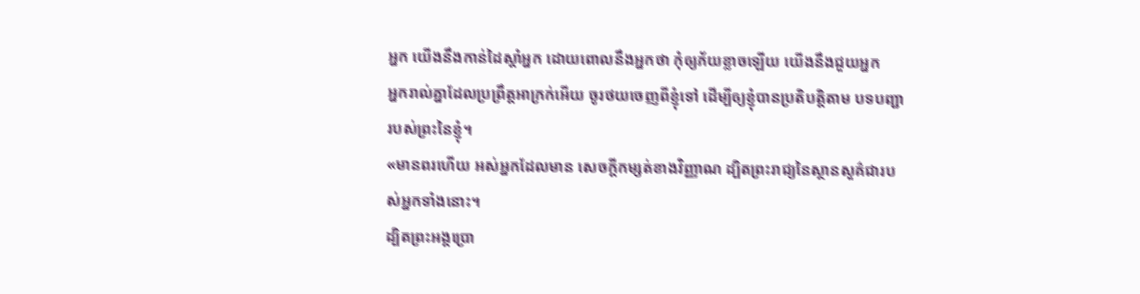អ្នក យើងនឹងកាន់ដៃស្តាំអ្នក ដោយពោលនឹងអ្នកថា កុំឲ្យភ័យខ្លាចឡើយ យើងនឹងជួយអ្នក
អ្នករាល់គ្នាដែលប្រព្រឹត្តអាក្រក់អើយ ចូរថយចេញពីខ្ញុំទៅ ដើម្បីឲ្យខ្ញុំបានប្រតិបត្តិតាម បទបញ្ជារបស់ព្រះនៃខ្ញុំ។
«មានពរហើយ អស់អ្នកដែលមាន សេចក្តីកម្សត់ខាងវិញ្ញាណ ដ្បិតព្រះរាជ្យនៃស្ថានសួគ៌ជារបស់អ្នកទាំងនោះ។
ដ្បិតព្រះអង្គប្រោ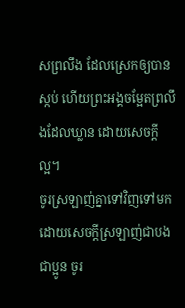សព្រលឹង ដែលស្រេកឲ្យបានស្កប់ ហើយព្រះអង្គចម្អែតព្រលឹងដែលឃ្លាន ដោយសេចក្ដីល្អ។
ចូរស្រឡាញ់គ្នាទៅវិញទៅមក ដោយសេចក្ដីស្រឡាញ់ជាបងជាប្អូន ចូរ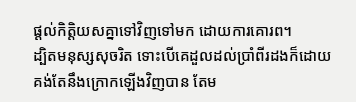ផ្តល់កិត្តិយសគ្នាទៅវិញទៅមក ដោយការគោរព។
ដ្បិតមនុស្សសុចរិត ទោះបើគេដួលដល់ប្រាំពីរដងក៏ដោយ គង់តែនឹងក្រោកឡើងវិញបាន តែម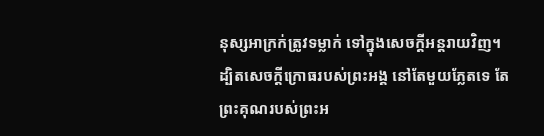នុស្សអាក្រក់ត្រូវទម្លាក់ ទៅក្នុងសេចក្ដីអន្តរាយវិញ។
ដ្បិតសេចក្ដីក្រោធរបស់ព្រះអង្គ នៅតែមួយភ្លែតទេ តែព្រះគុណរបស់ព្រះអ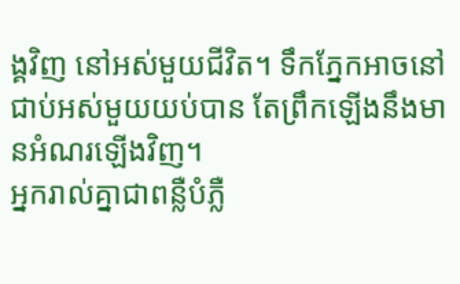ង្គវិញ នៅអស់មួយជីវិត។ ទឹកភ្នែកអាចនៅជាប់អស់មួយយប់បាន តែព្រឹកឡើងនឹងមានអំណរឡើងវិញ។
អ្នករាល់គ្នាជាពន្លឺបំភ្លឺ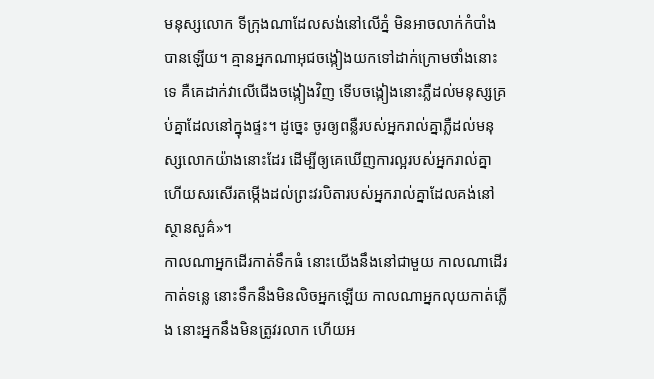មនុស្សលោក ទីក្រុងណាដែលសង់នៅលើភ្នំ មិនអាចលាក់កំបាំងបានឡើយ។ គ្មានអ្នកណាអុជចង្កៀងយកទៅដាក់ក្រោមថាំងនោះទេ គឺគេដាក់វាលើជើងចង្កៀងវិញ ទើបចង្កៀងនោះភ្លឺដល់មនុស្សគ្រប់គ្នាដែលនៅក្នុងផ្ទះ។ ដូច្នេះ ចូរឲ្យពន្លឺរបស់អ្នករាល់គ្នាភ្លឺដល់មនុស្សលោកយ៉ាងនោះដែរ ដើម្បីឲ្យគេឃើញការល្អរបស់អ្នករាល់គ្នា ហើយសរសើរតម្កើងដល់ព្រះវរបិតារបស់អ្នករាល់គ្នាដែលគង់នៅស្ថានសួគ៌»។
កាលណាអ្នកដើរកាត់ទឹកធំ នោះយើងនឹងនៅជាមួយ កាលណាដើរកាត់ទន្លេ នោះទឹកនឹងមិនលិចអ្នកឡើយ កាលណាអ្នកលុយកាត់ភ្លើង នោះអ្នកនឹងមិនត្រូវរលាក ហើយអ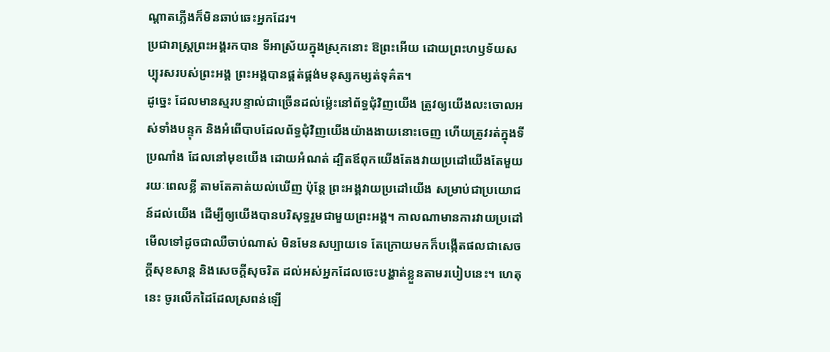ណ្ដាតភ្លើងក៏មិនឆាប់ឆេះអ្នកដែរ។
ប្រជារាស្ត្រព្រះអង្គរកបាន ទីអាស្រ័យក្នុងស្រុកនោះ ឱព្រះអើយ ដោយព្រះហឫទ័យសប្បុរសរបស់ព្រះអង្គ ព្រះអង្គបានផ្គត់ផ្គង់មនុស្សកម្សត់ទុគ៌ត។
ដូច្នេះ ដែលមានស្មរបន្ទាល់ជាច្រើនដល់ម៉្លេះនៅព័ទ្ធជុំវិញយើង ត្រូវឲ្យយើងលះចោលអស់ទាំងបន្ទុក និងអំពើបាបដែលព័ទ្ធជុំវិញយើងយ៉ាងងាយនោះចេញ ហើយត្រូវរត់ក្នុងទីប្រណាំង ដែលនៅមុខយើង ដោយអំណត់ ដ្បិតឪពុកយើងតែងវាយប្រដៅយើងតែមួយរយៈពេលខ្លី តាមតែគាត់យល់ឃើញ ប៉ុន្តែ ព្រះអង្គវាយប្រដៅយើង សម្រាប់ជាប្រយោជន៍ដល់យើង ដើម្បីឲ្យយើងបានបរិសុទ្ធរួមជាមួយព្រះអង្គ។ កាលណាមានការវាយប្រដៅ មើលទៅដូចជាឈឺចាប់ណាស់ មិនមែនសប្បាយទេ តែក្រោយមកក៏បង្កើតផលជាសេចក្ដីសុខសាន្ត និងសេចក្ដីសុចរិត ដល់អស់អ្នកដែលចេះបង្ហាត់ខ្លួនតាមរបៀបនេះ។ ហេតុនេះ ចូរលើកដៃដែលស្រពន់ឡើ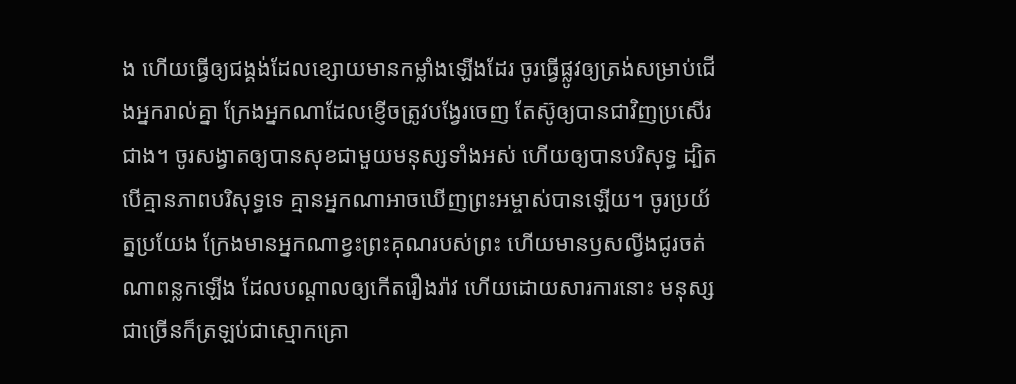ង ហើយធ្វើឲ្យជង្គង់ដែលខ្សោយមានកម្លាំងឡើងដែរ ចូរធ្វើផ្លូវឲ្យត្រង់សម្រាប់ជើងអ្នករាល់គ្នា ក្រែងអ្នកណាដែលខ្ញើចត្រូវបង្វែរចេញ តែស៊ូឲ្យបានជាវិញប្រសើរជាង។ ចូរសង្វាតឲ្យបានសុខជាមួយមនុស្សទាំងអស់ ហើយឲ្យបានបរិសុទ្ធ ដ្បិតបើគ្មានភាពបរិសុទ្ធទេ គ្មានអ្នកណាអាចឃើញព្រះអម្ចាស់បានឡើយ។ ចូរប្រយ័ត្នប្រយែង ក្រែងមានអ្នកណាខ្វះព្រះគុណរបស់ព្រះ ហើយមានឫសល្វីងជូរចត់ណាពន្លកឡើង ដែលបណ្ដាលឲ្យកើតរឿងរ៉ាវ ហើយដោយសារការនោះ មនុស្សជាច្រើនក៏ត្រឡប់ជាស្មោកគ្រោ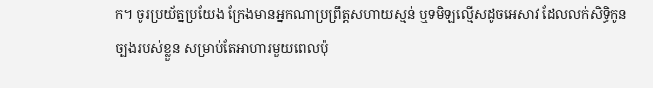ក។ ចូរប្រយ័ត្នប្រយែង ក្រែងមានអ្នកណាប្រព្រឹត្តសហាយស្មន់ ឬទមិឡល្មើសដូចអេសាវ ដែលលក់សិទ្ធិកូនច្បងរបស់ខ្លួន សម្រាប់តែអាហារមួយពេលប៉ុ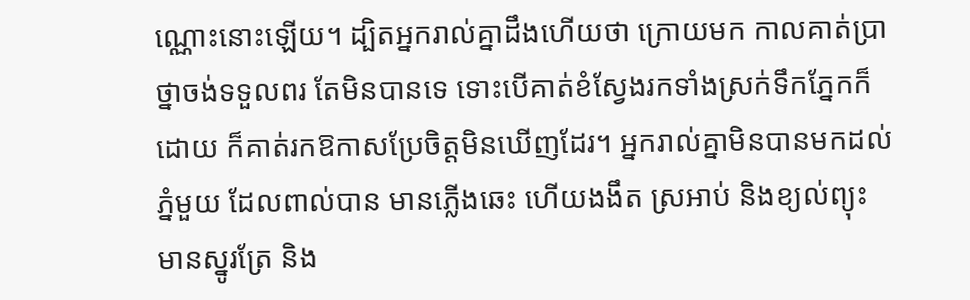ណ្ណោះនោះឡើយ។ ដ្បិតអ្នករាល់គ្នាដឹងហើយថា ក្រោយមក កាលគាត់ប្រាថ្នាចង់ទទួលពរ តែមិនបានទេ ទោះបើគាត់ខំស្វែងរកទាំងស្រក់ទឹកភ្នែកក៏ដោយ ក៏គាត់រកឱកាសប្រែចិត្តមិនឃើញដែរ។ អ្នករាល់គ្នាមិនបានមកដល់ភ្នំមួយ ដែលពាល់បាន មានភ្លើងឆេះ ហើយងងឹត ស្រអាប់ និងខ្យល់ព្យុះ មានស្នូរត្រែ និង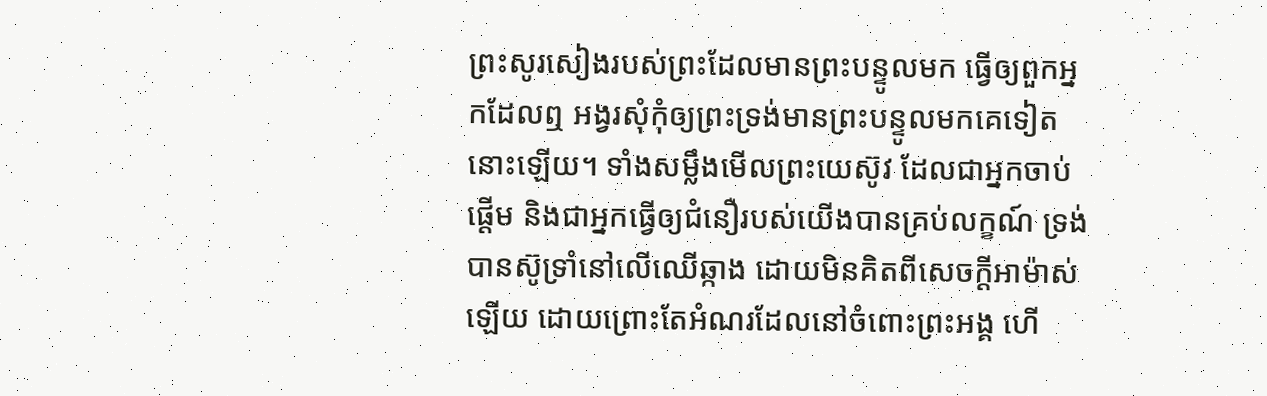ព្រះសូរសៀងរបស់ព្រះដែលមានព្រះបន្ទូលមក ធ្វើឲ្យពួកអ្នកដែលឮ អង្វរសុំកុំឲ្យព្រះទ្រង់មានព្រះបន្ទូលមកគេទៀតនោះឡើយ។ ទាំងសម្លឹងមើលព្រះយេស៊ូវ ដែលជាអ្នកចាប់ផ្តើម និងជាអ្នកធ្វើឲ្យជំនឿរបស់យើងបានគ្រប់លក្ខណ៍ ទ្រង់បានស៊ូទ្រាំនៅលើឈើឆ្កាង ដោយមិនគិតពីសេចក្ដីអាម៉ាស់ឡើយ ដោយព្រោះតែអំណរដែលនៅចំពោះព្រះអង្គ ហើ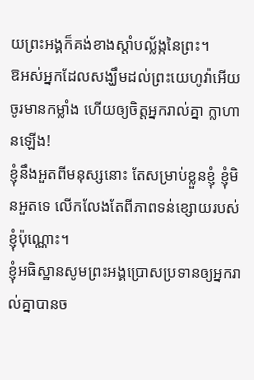យព្រះអង្គក៏គង់ខាងស្តាំបល្ល័ង្កនៃព្រះ។
ឱអស់អ្នកដែលសង្ឃឹមដល់ព្រះយេហូវ៉ាអើយ ចូរមានកម្លាំង ហើយឲ្យចិត្តអ្នករាល់គ្នា ក្លាហានឡើង!
ខ្ញុំនឹងអួតពីមនុស្សនោះ តែសម្រាប់ខ្លួនខ្ញុំ ខ្ញុំមិនអួតទេ លើកលែងតែពីភាពទន់ខ្សោយរបស់ខ្ញុំប៉ុណ្ណោះ។
ខ្ញុំអធិស្ឋានសូមព្រះអង្គប្រោសប្រទានឲ្យអ្នករាល់គ្នាបានច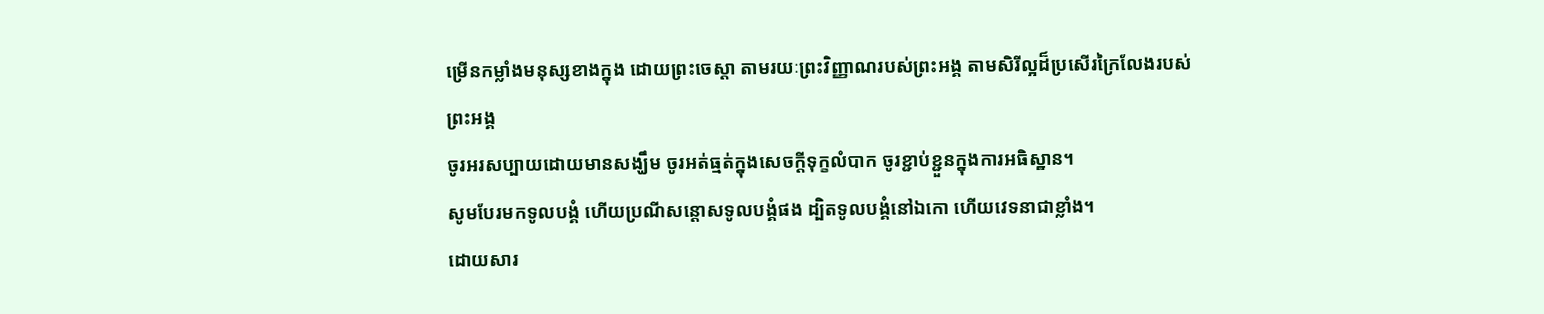ម្រើនកម្លាំងមនុស្សខាងក្នុង ដោយព្រះចេស្ដា តាមរយៈព្រះវិញ្ញាណរបស់ព្រះអង្គ តាមសិរីល្អដ៏ប្រសើរក្រៃលែងរបស់ព្រះអង្គ
ចូរអរសប្បាយដោយមានសង្ឃឹម ចូរអត់ធ្មត់ក្នុងសេចក្តីទុក្ខលំបាក ចូរខ្ជាប់ខ្ជួនក្នុងការអធិស្ឋាន។
សូមបែរមកទូលបង្គំ ហើយប្រណីសន្ដោសទូលបង្គំផង ដ្បិតទូលបង្គំនៅឯកោ ហើយវេទនាជាខ្លាំង។
ដោយសារ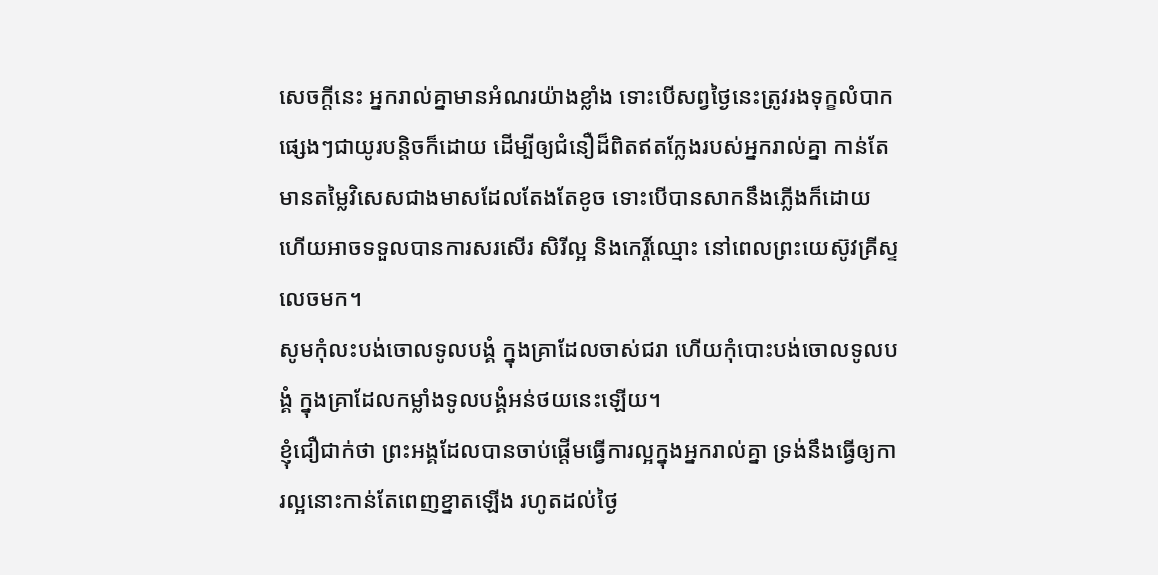សេចក្តីនេះ អ្នករាល់គ្នាមានអំណរយ៉ាងខ្លាំង ទោះបើសព្វថៃ្ងនេះត្រូវរងទុក្ខលំបាកផ្សេងៗជាយូរបន្តិចក៏ដោយ ដើម្បីឲ្យជំនឿដ៏ពិតឥតក្លែងរបស់អ្នករាល់គ្នា កាន់តែមានតម្លៃវិសេសជាងមាសដែលតែងតែខូច ទោះបើបានសាកនឹងភ្លើងក៏ដោយ ហើយអាចទទួលបានការសរសើរ សិរីល្អ និងកេរ្តិ៍ឈ្មោះ នៅពេលព្រះយេស៊ូវគ្រីស្ទលេចមក។
សូមកុំលះបង់ចោលទូលបង្គំ ក្នុងគ្រាដែលចាស់ជរា ហើយកុំបោះបង់ចោលទូលបង្គំ ក្នុងគ្រាដែលកម្លាំងទូលបង្គំអន់ថយនេះឡើយ។
ខ្ញុំជឿជាក់ថា ព្រះអង្គដែលបានចាប់ផ្តើមធ្វើការល្អក្នុងអ្នករាល់គ្នា ទ្រង់នឹងធ្វើឲ្យការល្អនោះកាន់តែពេញខ្នាតឡើង រហូតដល់ថ្ងៃ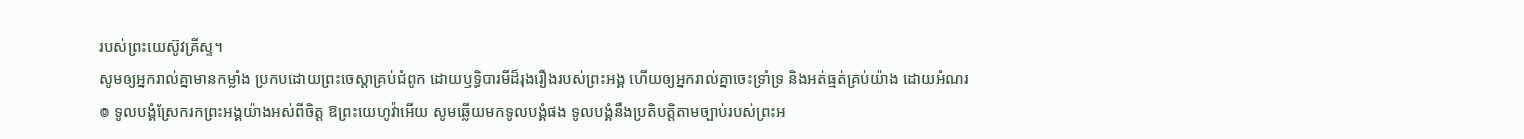របស់ព្រះយេស៊ូវគ្រីស្ទ។
សូមឲ្យអ្នករាល់គ្នាមានកម្លាំង ប្រកបដោយព្រះចេស្ដាគ្រប់ជំពូក ដោយឫទ្ធិបារមីដ៏រុងរឿងរបស់ព្រះអង្គ ហើយឲ្យអ្នករាល់គ្នាចេះទ្រាំទ្រ និងអត់ធ្មត់គ្រប់យ៉ាង ដោយអំណរ
៙ ទូលបង្គំស្រែករកព្រះអង្គយ៉ាងអស់ពីចិត្ត ឱព្រះយេហូវ៉ាអើយ សូមឆ្លើយមកទូលបង្គំផង ទូលបង្គំនឹងប្រតិបត្តិតាមច្បាប់របស់ព្រះអ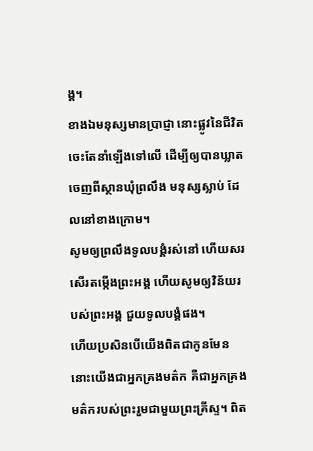ង្គ។
ខាងឯមនុស្សមានប្រាជ្ញា នោះផ្លូវនៃជីវិតចេះតែនាំឡើងទៅលើ ដើម្បីឲ្យបានឃ្លាតចេញពីស្ថានឃុំព្រលឹង មនុស្សស្លាប់ ដែលនៅខាងក្រោម។
សូមឲ្យព្រលឹងទូលបង្គំរស់នៅ ហើយសរសើរតម្កើងព្រះអង្គ ហើយសូមឲ្យវិន័យរបស់ព្រះអង្គ ជួយទូលបង្គំផង។
ហើយប្រសិនបើយើងពិតជាកូនមែន នោះយើងជាអ្នកគ្រងមត៌ក គឺជាអ្នកគ្រងមត៌ករបស់ព្រះរួមជាមួយព្រះគ្រីស្ទ។ ពិត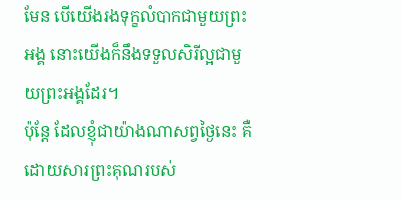មែន បើយើងរងទុក្ខលំបាកជាមួយព្រះអង្គ នោះយើងក៏នឹងទទួលសិរីល្អជាមួយព្រះអង្គដែរ។
ប៉ុន្តែ ដែលខ្ញុំជាយ៉ាងណាសព្វថ្ងៃនេះ គឺដោយសារព្រះគុណរបស់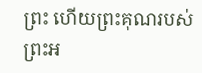ព្រះ ហើយព្រះគុណរបស់ព្រះអ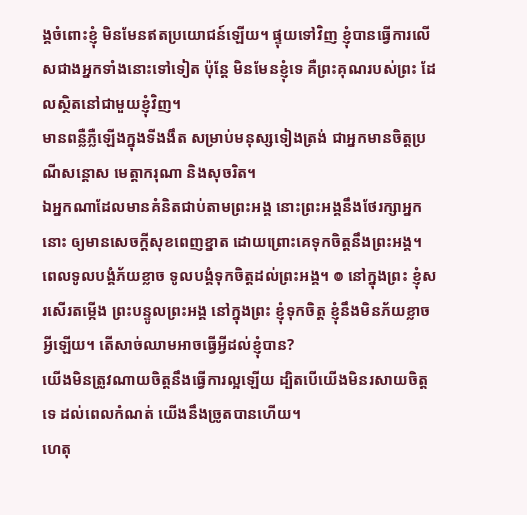ង្គចំពោះខ្ញុំ មិនមែនឥតប្រយោជន៍ឡើយ។ ផ្ទុយទៅវិញ ខ្ញុំបានធ្វើការលើសជាងអ្នកទាំងនោះទៅទៀត ប៉ុន្តែ មិនមែនខ្ញុំទេ គឺព្រះគុណរបស់ព្រះ ដែលស្ថិតនៅជាមួយខ្ញុំវិញ។
មានពន្លឺភ្លឺឡើងក្នុងទីងងឹត សម្រាប់មនុស្សទៀងត្រង់ ជាអ្នកមានចិត្តប្រណីសន្ដោស មេត្តាករុណា និងសុចរិត។
ឯអ្នកណាដែលមានគំនិតជាប់តាមព្រះអង្គ នោះព្រះអង្គនឹងថែរក្សាអ្នកនោះ ឲ្យមានសេចក្ដីសុខពេញខ្នាត ដោយព្រោះគេទុកចិត្តនឹងព្រះអង្គ។
ពេលទូលបង្គំភ័យខ្លាច ទូលបង្គំទុកចិត្តដល់ព្រះអង្គ។ ៙ នៅក្នុងព្រះ ខ្ញុំសរសើរតម្កើង ព្រះបន្ទូលព្រះអង្គ នៅក្នុងព្រះ ខ្ញុំទុកចិត្ត ខ្ញុំនឹងមិនភ័យខ្លាចអ្វីឡើយ។ តើសាច់ឈាមអាចធ្វើអ្វីដល់ខ្ញុំបាន?
យើងមិនត្រូវណាយចិត្តនឹងធ្វើការល្អឡើយ ដ្បិតបើយើងមិនរសាយចិត្តទេ ដល់ពេលកំណត់ យើងនឹងច្រូតបានហើយ។
ហេតុ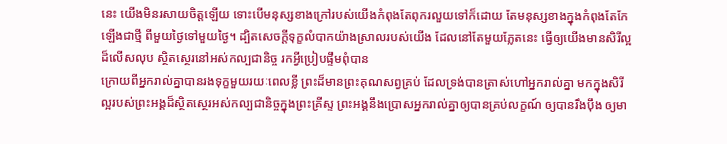នេះ យើងមិនរសាយចិត្តឡើយ ទោះបើមនុស្សខាងក្រៅរបស់យើងកំពុងតែពុករលួយទៅក៏ដោយ តែមនុស្សខាងក្នុងកំពុងតែកែឡើងជាថ្មី ពីមួយថ្ងៃទៅមួយថ្ងៃ។ ដ្បិតសេចក្តីទុក្ខលំបាកយ៉ាងស្រាលរបស់យើង ដែលនៅតែមួយភ្លែតនេះ ធ្វើឲ្យយើងមានសិរីល្អដ៏លើសលុប ស្ថិតស្ថេរនៅអស់កល្បជានិច្ច រកអ្វីប្រៀបផ្ទឹមពុំបាន
ក្រោយពីអ្នករាល់គ្នាបានរងទុក្ខមួយរយៈពេលខ្លី ព្រះដ៏មានព្រះគុណសព្វគ្រប់ ដែលទ្រង់បានត្រាស់ហៅអ្នករាល់គ្នា មកក្នុងសិរីល្អរបស់ព្រះអង្គដ៏ស្ថិតស្ថេរអស់កល្បជានិច្ចក្នុងព្រះគ្រីស្ទ ព្រះអង្គនឹងប្រោសអ្នករាល់គ្នាឲ្យបានគ្រប់លក្ខណ៍ ឲ្យបានរឹងប៉ឹង ឲ្យមា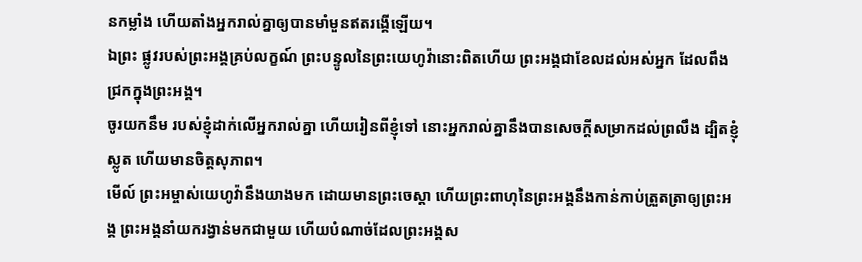នកម្លាំង ហើយតាំងអ្នករាល់គ្នាឲ្យបានមាំមួនឥតរង្គើឡើយ។
ឯព្រះ ផ្លូវរបស់ព្រះអង្គគ្រប់លក្ខណ៍ ព្រះបន្ទូលនៃព្រះយេហូវ៉ានោះពិតហើយ ព្រះអង្គជាខែលដល់អស់អ្នក ដែលពឹងជ្រកក្នុងព្រះអង្គ។
ចូរយកនឹម របស់ខ្ញុំដាក់លើអ្នករាល់គ្នា ហើយរៀនពីខ្ញុំទៅ នោះអ្នករាល់គ្នានឹងបានសេចក្តីសម្រាកដល់ព្រលឹង ដ្បិតខ្ញុំស្លូត ហើយមានចិត្តសុភាព។
មើល៍ ព្រះអម្ចាស់យេហូវ៉ានឹងយាងមក ដោយមានព្រះចេស្តា ហើយព្រះពាហុនៃព្រះអង្គនឹងកាន់កាប់ត្រួតត្រាឲ្យព្រះអង្គ ព្រះអង្គនាំយករង្វាន់មកជាមួយ ហើយបំណាច់ដែលព្រះអង្គស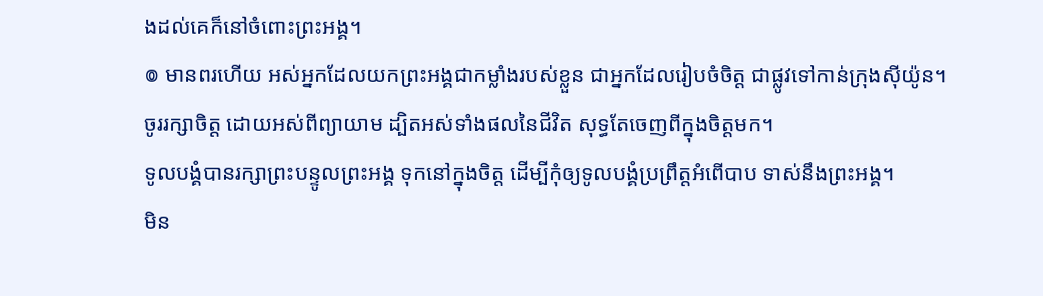ងដល់គេក៏នៅចំពោះព្រះអង្គ។
៙ មានពរហើយ អស់អ្នកដែលយកព្រះអង្គជាកម្លាំងរបស់ខ្លួន ជាអ្នកដែលរៀបចំចិត្ត ជាផ្លូវទៅកាន់ក្រុងស៊ីយ៉ូន។
ចូររក្សាចិត្ត ដោយអស់ពីព្យាយាម ដ្បិតអស់ទាំងផលនៃជីវិត សុទ្ធតែចេញពីក្នុងចិត្តមក។
ទូលបង្គំបានរក្សាព្រះបន្ទូលព្រះអង្គ ទុកនៅក្នុងចិត្ត ដើម្បីកុំឲ្យទូលបង្គំប្រព្រឹត្តអំពើបាប ទាស់នឹងព្រះអង្គ។
មិន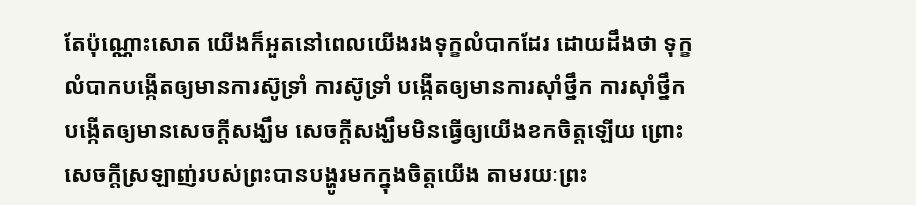តែប៉ុណ្ណោះសោត យើងក៏អួតនៅពេលយើងរងទុក្ខលំបាកដែរ ដោយដឹងថា ទុក្ខលំបាកបង្កើតឲ្យមានការស៊ូទ្រាំ ការស៊ូទ្រាំ បង្កើតឲ្យមានការស៊ាំថ្នឹក ការស៊ាំថ្នឹក បង្កើតឲ្យមានសេចក្តីសង្ឃឹម សេចក្តីសង្ឃឹមមិនធ្វើឲ្យយើងខកចិត្តឡើយ ព្រោះសេចក្តីស្រឡាញ់របស់ព្រះបានបង្ហូរមកក្នុងចិត្តយើង តាមរយៈព្រះ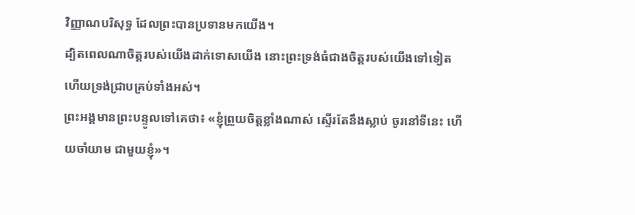វិញ្ញាណបរិសុទ្ធ ដែលព្រះបានប្រទានមកយើង។
ដ្បិតពេលណាចិត្តរបស់យើងដាក់ទោសយើង នោះព្រះទ្រង់ធំជាងចិត្តរបស់យើងទៅទៀត ហើយទ្រង់ជ្រាបគ្រប់ទាំងអស់។
ព្រះអង្គមានព្រះបន្ទូលទៅគេថា៖ «ខ្ញុំព្រួយចិត្តខ្លាំងណាស់ ស្ទើរតែនឹងស្លាប់ ចូរនៅទីនេះ ហើយចាំយាម ជាមួយខ្ញុំ»។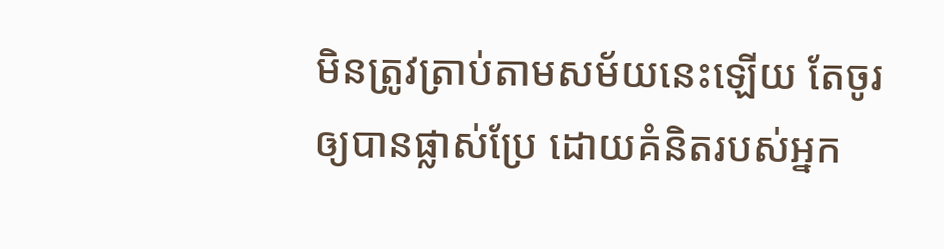មិនត្រូវត្រាប់តាមសម័យនេះឡើយ តែចូរឲ្យបានផ្លាស់ប្រែ ដោយគំនិតរបស់អ្នក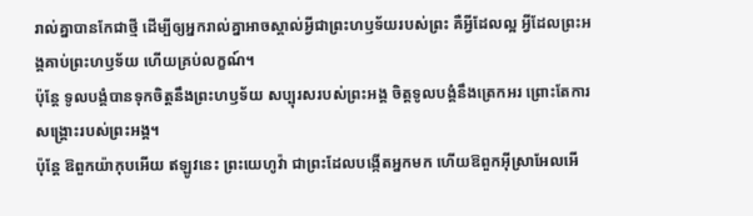រាល់គ្នាបានកែជាថ្មី ដើម្បីឲ្យអ្នករាល់គ្នាអាចស្គាល់អ្វីជាព្រះហឫទ័យរបស់ព្រះ គឺអ្វីដែលល្អ អ្វីដែលព្រះអង្គគាប់ព្រះហឫទ័យ ហើយគ្រប់លក្ខណ៍។
ប៉ុន្តែ ទូលបង្គំបានទុកចិត្តនឹងព្រះហឫទ័យ សប្បុរសរបស់ព្រះអង្គ ចិត្តទូលបង្គំនឹងត្រេកអរ ព្រោះតែការសង្គ្រោះរបស់ព្រះអង្គ។
ប៉ុន្តែ ឱពួកយ៉ាកុបអើយ ឥឡូវនេះ ព្រះយេហូវ៉ា ជាព្រះដែលបង្កើតអ្នកមក ហើយឱពួកអ៊ីស្រាអែលអើ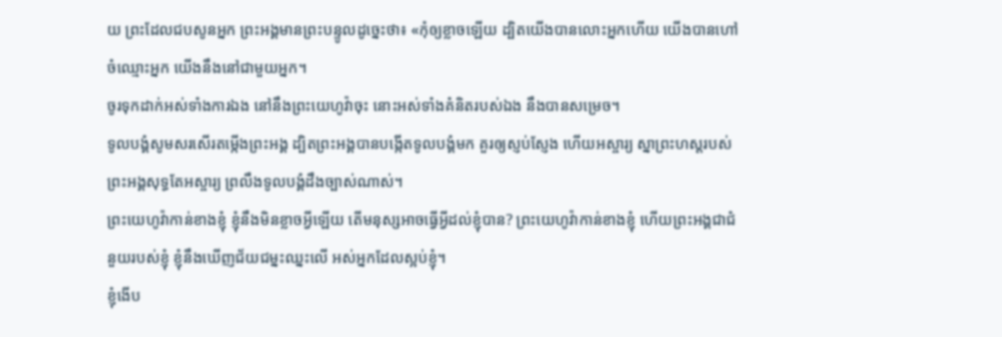យ ព្រះដែលជបសូនអ្នក ព្រះអង្គមានព្រះបន្ទូលដូច្នេះថា៖ «កុំឲ្យខ្លាចឡើយ ដ្បិតយើងបានលោះអ្នកហើយ យើងបានហៅចំឈ្មោះអ្នក យើងនឹងនៅជាមួយអ្នក។
ចូរទុកដាក់អស់ទាំងការឯង នៅនឹងព្រះយេហូវ៉ាចុះ នោះអស់ទាំងគំនិតរបស់ឯង នឹងបានសម្រេច។
ទូលបង្គំសូមសរសើរតម្កើងព្រះអង្គ ដ្បិតព្រះអង្គបានបង្កើតទូលបង្គំមក គួរឲ្យស្ញប់ស្ញែង ហើយអស្ចារ្យ ស្នាព្រះហស្តរបស់ព្រះអង្គសុទ្ធតែអស្ចារ្យ ព្រលឹងទូលបង្គំដឹងច្បាស់ណាស់។
ព្រះយេហូវ៉ាកាន់ខាងខ្ញុំ ខ្ញុំនឹងមិនខ្លាចអ្វីឡើយ តើមនុស្សអាចធ្វើអ្វីដល់ខ្ញុំបាន? ព្រះយេហូវ៉ាកាន់ខាងខ្ញុំ ហើយព្រះអង្គជាជំនួយរបស់ខ្ញុំ ខ្ញុំនឹងឃើញជ័យជម្នះឈ្នះលើ អស់អ្នកដែលស្អប់ខ្ញុំ។
ខ្ញុំងើប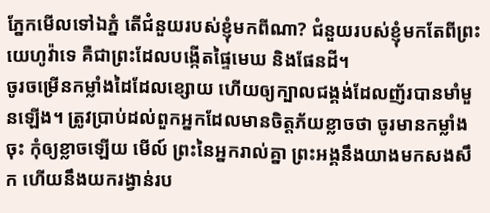ភ្នែកមើលទៅឯភ្នំ តើជំនួយរបស់ខ្ញុំមកពីណា? ជំនួយរបស់ខ្ញុំមកតែពីព្រះយេហូវ៉ាទេ គឺជាព្រះដែលបង្កើតផ្ទៃមេឃ និងផែនដី។
ចូរចម្រើនកម្លាំងដៃដែលខ្សោយ ហើយឲ្យក្បាលជង្គង់ដែលញ័របានមាំមួនឡើង។ ត្រូវប្រាប់ដល់ពួកអ្នកដែលមានចិត្តភ័យខ្លាចថា ចូរមានកម្លាំងចុះ កុំឲ្យខ្លាចឡើយ មើល៍ ព្រះនៃអ្នករាល់គ្នា ព្រះអង្គនឹងយាងមកសងសឹក ហើយនឹងយករង្វាន់រប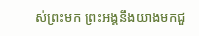ស់ព្រះមក ព្រះអង្គនឹងយាងមកជួ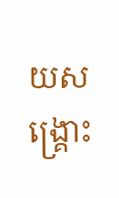យសង្គ្រោះ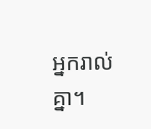អ្នករាល់គ្នា។